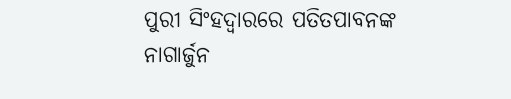ପୁରୀ ସିଂହଦ୍ୱାରରେ ପତିତପାବନଙ୍କ ନାଗାର୍ଜୁନ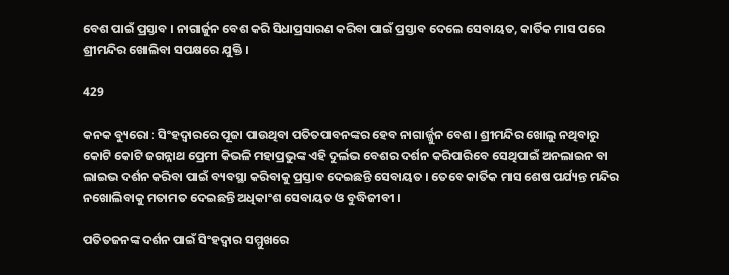ବେଶ ପାଇଁ ପ୍ରସ୍ତାବ । ନାଗାର୍ଜୁନ ବେଶ କରି ସିଧାପ୍ରସାରଣ କରିବା ପାଇଁ ପ୍ରସ୍ତାବ ଦେଲେ ସେବାୟତ, କାର୍ତିକ ମାସ ପରେ ଶ୍ରୀମନ୍ଦିର ଖୋଲିବା ସପକ୍ଷରେ ଯୁକ୍ତି ।

429

କନକ ବ୍ୟୁରୋ : ସିଂହଦ୍ୱାରରେ ପୂଜା ପାଉଥିବା ପତିତପାବନଙ୍କର ହେବ ନାଗାର୍ଜ୍ଜୁନ ବେଶ । ଶ୍ରୀମନ୍ଦିର ଖୋଲୁ ନଥିବାରୁ କୋଟି କୋଟି ଜଗନ୍ନାଥ ପ୍ରେମୀ କିଭଳି ମହାପ୍ରଭୁଙ୍କ ଏହି ଦୁର୍ଲଭ ବେଶର ଦର୍ଶନ କରିପାରିବେ ସେଥିପାଇଁ ଅନଲାଇନ ବା ଲାଇଭ ଦର୍ଶନ କରିବା ପାଇଁ ବ୍ୟବସ୍ଥା କରିବାକୁ ପ୍ରସ୍ତାବ ଦେଇଛନ୍ତି ସେବାୟତ । ତେବେ କାର୍ତିକ ମାସ ଶେଷ ପର୍ଯ୍ୟନ୍ତ ମନ୍ଦିର ନଖୋଲିବାକୁ ମତାମତ ଦେଇଛନ୍ତି ଅଧିକାଂଶ ସେବାୟତ ଓ ବୁଦ୍ଧିଜୀବୀ ।

ପତିତଜନଙ୍କ ଦର୍ଶନ ପାଇଁ ସିଂହଦ୍ୱାର ସମ୍ମୁଖରେ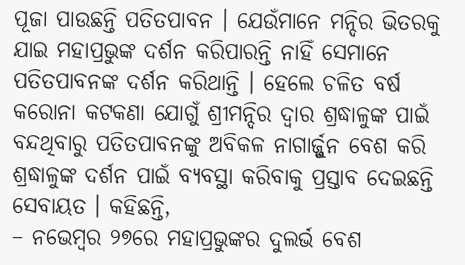ପୂଜା ପାଉଛନ୍ତି ପତିତପାବନ । ଯେଉଁମାନେ ମନ୍ଦିର ଭିତରକୁ ଯାଇ ମହାପ୍ରଭୁଙ୍କ ଦର୍ଶନ କରିପାରନ୍ତି ନାହିଁ ସେମାନେ ପତିତପାବନଙ୍କ ଦର୍ଶନ କରିଥାନ୍ତି । ହେଲେ ଚଳିତ ବର୍ଷ କରୋନା କଟକଣା ଯୋଗୁଁ ଶ୍ରୀମନ୍ଦିର ଦ୍ୱାର ଶ୍ରଦ୍ଧାଳୁଙ୍କ ପାଇଁ ବନ୍ଦଥିବାରୁ ପତିତପାବନଙ୍କୁ ଅବିକଳ ନାଗାର୍ଜ୍ଜୁନ ବେଶ କରି ଶ୍ରଦ୍ଧାଳୁଙ୍କ ଦର୍ଶନ ପାଇଁ ବ୍ୟବସ୍ଥା କରିବାକୁ ପ୍ରସ୍ତାବ ଦେଇଛନ୍ତି ସେବାୟତ । କହିଛନ୍ତି,
– ନଭେମ୍ବର ୨୭ରେ ମହାପ୍ରଭୁଙ୍କର ଦୁଲର୍ଭ ବେଶ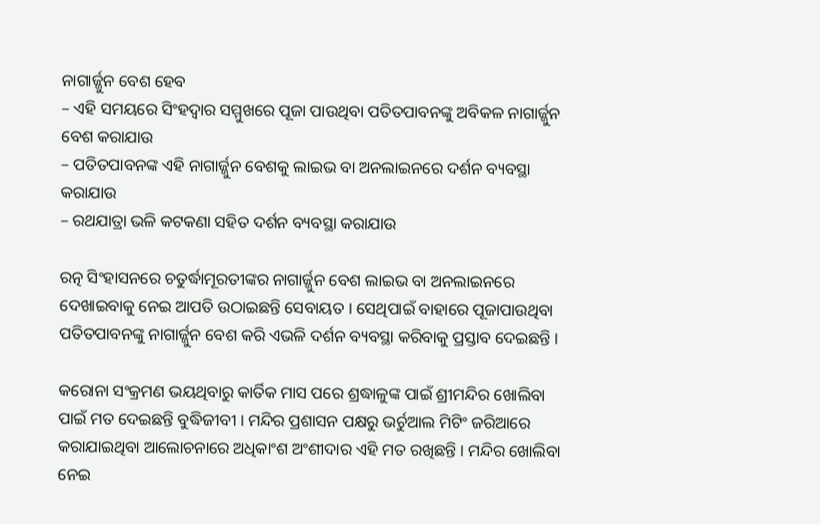ନାଗାର୍ଜ୍ଜୁନ ବେଶ ହେବ
– ଏହି ସମୟରେ ସିଂହଦ୍ୱାର ସମ୍ମୁଖରେ ପୂଜା ପାଉଥିବା ପତିତପାବନଙ୍କୁ ଅବିକଳ ନାଗାର୍ଜ୍ଜୁନ ବେଶ କରାଯାଉ
– ପତିତପାବନଙ୍କ ଏହି ନାଗାର୍ଜ୍ଜୁନ ବେଶକୁ ଲାଇଭ ବା ଅନଲାଇନରେ ଦର୍ଶନ ବ୍ୟବସ୍ଥା କରାଯାଉ
– ରଥଯାତ୍ରା ଭଳି କଟକଣା ସହିତ ଦର୍ଶନ ବ୍ୟବସ୍ଥା କରାଯାଉ

ରତ୍ନ ସିଂହାସନରେ ଚତୁର୍ଦ୍ଧାମୂରତୀଙ୍କର ନାଗାର୍ଜ୍ଜୁନ ବେଶ ଲାଇଭ ବା ଅନଲାଇନରେ ଦେଖାଇବାକୁ ନେଇ ଆପତି ଉଠାଇଛନ୍ତି ସେବାୟତ । ସେଥିପାଇଁ ବାହାରେ ପୂଜାପାଉଥିବା ପତିତପାବନଙ୍କୁ ନାଗାର୍ଜ୍ଜୁନ ବେଶ କରି ଏଭଳି ଦର୍ଶନ ବ୍ୟବସ୍ଥା କରିବାକୁ ପ୍ରସ୍ତାବ ଦେଇଛନ୍ତି ।

କରୋନା ସଂକ୍ରମଣ ଭୟଥିବାରୁ କାର୍ତିକ ମାସ ପରେ ଶ୍ରଦ୍ଧାଳୁଙ୍କ ପାଇଁ ଶ୍ରୀମନ୍ଦିର ଖୋଲିବା ପାଇଁ ମତ ଦେଇଛନ୍ତି ବୁଦ୍ଧିଜୀବୀ । ମନ୍ଦିର ପ୍ରଶାସନ ପକ୍ଷରୁ ଭର୍ଚୁଆଲ ମିଟିଂ ଜରିଆରେ କରାଯାଇଥିବା ଆଲୋଚନାରେ ଅଧିକାଂଶ ଅଂଶୀଦାର ଏହି ମତ ରଖିଛନ୍ତି । ମନ୍ଦିର ଖୋଲିବା ନେଇ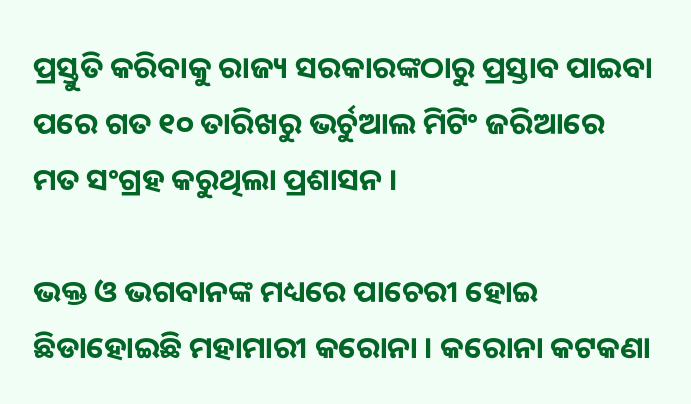ପ୍ରସ୍ତୁତି କରିବାକୁ ରାଜ୍ୟ ସରକାରଙ୍କଠାରୁ ପ୍ରସ୍ତାବ ପାଇବା ପରେ ଗତ ୧୦ ତାରିଖରୁ ଭର୍ଚୁଆଲ ମିଟିଂ ଜରିଆରେ ମତ ସଂଗ୍ରହ କରୁଥିଲା ପ୍ରଶାସନ ।

ଭକ୍ତ ଓ ଭଗବାନଙ୍କ ମଧ୍ୟରେ ପାଚେରୀ ହୋଇ ଛିଡାହୋଇଛି ମହାମାରୀ କରୋନା । କରୋନା କଟକଣା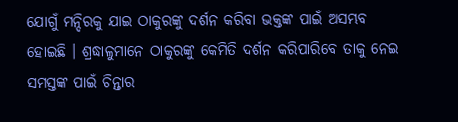ଯୋଗୁଁ ମନ୍ଦିରକୁ ଯାଇ ଠାକୁରଙ୍କୁ ଦର୍ଶନ କରିବା ଭକ୍ତଙ୍କ ପାଇଁ ଅସମ୍ଭବ ହୋଇଛି । ଶ୍ରଦ୍ଧାଳୁମାନେ ଠାକୁରଙ୍କୁ କେମିତି ଦର୍ଶନ କରିପାରିବେ ତାକୁ ନେଇ ସମସ୍ତଙ୍କ ପାଇଁ ଚିନ୍ତାର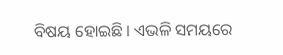ବିଷୟ ହୋଇଛି । ଏଭଳି ସମୟରେ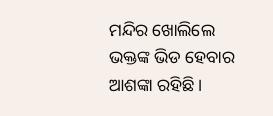ମନ୍ଦିର ଖୋଲିଲେ ଭକ୍ତଙ୍କ ଭିଡ ହେବାର ଆଶଙ୍କା ରହିଛି ।